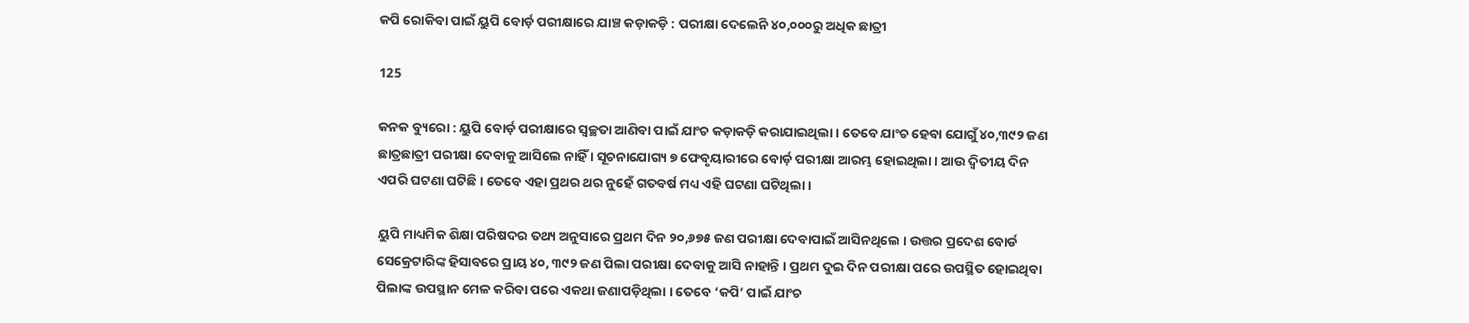କପି ରୋକିବା ପାଇଁ ୟୁପି ବୋର୍ଡ଼ ପରୀକ୍ଷାରେ ଯାଞ୍ଚ କଡ଼ାକଡ଼ି : ପରୀକ୍ଷା ଦେଲେନି ୪୦,୦୦୦ରୁ ଅଧିକ ଛାତ୍ରୀ

125

କନକ ବ୍ୟୁରୋ : ୟୁପି ବୋର୍ଡ଼ ପରୀକ୍ଷାରେ ସ୍ୱଚ୍ଛତା ଆଣିବା ପାଇଁ ଯାଂଚ କଡ଼ାକଡ଼ି କରାଯାଇଥିଲା । ତେବେ ଯାଂଚ ହେବା ଯୋଗୁଁ ୪୦,୩୯୨ ଜଣ ଛାତ୍ରଛାତ୍ରୀ ପରୀକ୍ଷା ଦେବାକୁ ଆସିଲେ ନାହିଁ । ସୂଚନାଯୋଗ୍ୟ ୭ ଫେବୃୟାରୀରେ ବୋର୍ଡ଼ ପରୀକ୍ଷା ଆରମ୍ଭ ହୋଇଥିଲା । ଆଉ ଦ୍ୱିତୀୟ ଦିନ ଏପରି ଘଟଣା ଘଟିଛି । ତେବେ ଏହା ପ୍ରଥର ଥର ନୁହେଁ ଗତବର୍ଷ ମଧ୍ୟ ଏହି ଘଟଣା ଘଟିଥିଲା ।

ୟୁପି ମାଧ୍ୟମିକ ଶିକ୍ଷା ପରିଷଦର ତଥ୍ୟ ଅନୁସାରେ ପ୍ରଥମ ଦିନ ୨୦,୬୭୫ ଜଣ ପରୀକ୍ଷା ଦେବାପାଇଁ ଆସିନଥିଲେ । ଉତ୍ତର ପ୍ରଦେଶ ବୋର୍ଡ ସେକ୍ରେଟାରିଙ୍କ ହିସାବରେ ପ୍ରାୟ ୪୦, ୩୯୨ ଜଣ ପିଲା ପରୀକ୍ଷା ଦେବାକୁ ଆସି ନାହାନ୍ତି । ପ୍ରଥମ ଦୁଇ ଦିନ ପରୀକ୍ଷା ପରେ ଉପସ୍ଥିତ ହୋଇଥିବା ପିଲାଙ୍କ ଉପସ୍ଥାନ ମେଳ କରିବା ପରେ ଏକଥା ଜଣାପଡ଼ିଥିଲା । ତେବେ ‘କପି’ ପାଇଁ ଯାଂଚ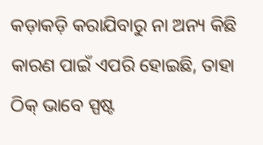କଡ଼ାକଡ଼ି କରାଯିବାରୁ ନା ଅନ୍ୟ କିଛି କାରଣ ପାଇଁ ଏପରି ହୋଇଛି, ତାହା ଠିକ୍ ଭାବେ ସ୍ପଷ୍ଟ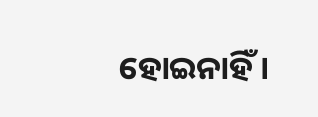ହୋଇନାହିଁ ।